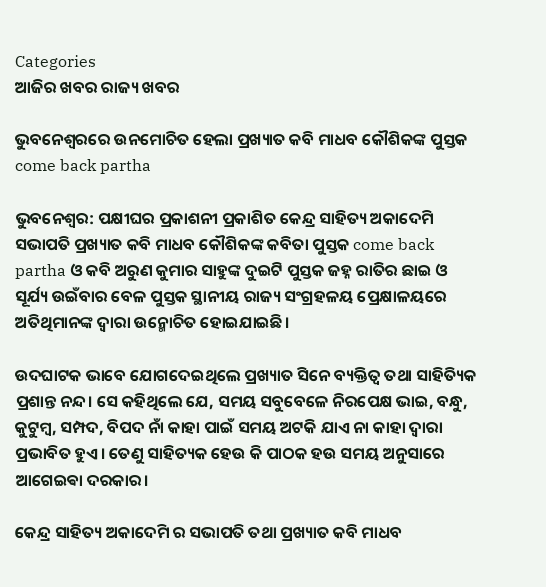Categories
ଆଜିର ଖବର ରାଜ୍ୟ ଖବର

ଭୁବନେଶ୍ବରରେ ଉନମୋଚିତ ହେଲା ପ୍ରଖ୍ୟାତ କବି ମାଧବ କୌଶିକଙ୍କ ପୁସ୍ତକ come back partha

ଭୁବନେଶ୍ବର: ପକ୍ଷୀଘର ପ୍ରକାଶନୀ ପ୍ରକାଶିତ କେନ୍ଦ୍ର ସାହିତ୍ୟ ଅକାଦେମି ସଭାପତି ପ୍ରଖ୍ୟାତ କବି ମାଧବ କୌଶିକଙ୍କ କବିତା ପୁସ୍ତକ come back partha ଓ କବି ଅରୁଣ କୁମାର ସାହୁଙ୍କ ଦୁଇଟି ପୁସ୍ତକ ଜହ୍ନ ରାତିର ଛାଇ ଓ ସୂର୍ଯ୍ୟ ଉଇଁବାର ବେଳ ପୁସ୍ତକ ସ୍ଥାନୀୟ ରାଜ୍ୟ ସଂଗ୍ରହଳୟ ପ୍ରେକ୍ଷାଳୟରେ ଅତିଥିମାନଙ୍କ ଦ୍ୱାରା ଉନ୍ମୋଚିତ ହୋଇଯାଇଛି।

ଉଦଘାଟକ ଭାବେ ଯୋଗଦେଇଥିଲେ ପ୍ରଖ୍ୟାତ ସିନେ ବ୍ୟକ୍ତିତ୍ୱ ତଥା ସାହିତ୍ୟିକ ପ୍ରଶାନ୍ତ ନନ୍ଦ। ସେ କହିଥିଲେ ଯେ, ସମୟ ସବୁବେଳେ ନିରପେକ୍ଷ ଭାଇ, ବନ୍ଧୁ, କୁଟୁମ୍ବ, ସମ୍ପଦ, ବିପଦ ନାଁ କାହା ପାଇଁ ସମୟ ଅଟକି ଯାଏ ନା କାହା ଦ୍ୱାରା ପ୍ରଭାବିତ ହୁଏ। ତେଣୁ ସାହିତ୍ୟକ ହେଉ କି ପାଠକ ହଉ ସମୟ ଅନୁସାରେ ଆଗେଇଵା ଦରକାର।

କେନ୍ଦ୍ର ସାହିତ୍ୟ ଅକାଦେମି ର ସଭାପତି ତଥା ପ୍ରଖ୍ୟାତ କବି ମାଧବ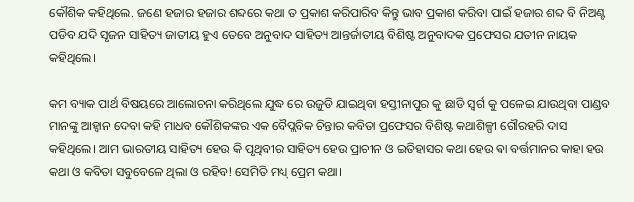କୌଶିକ କହିଥିଲେ. ଜଣେ ହଜାର ହଜାର ଶବ୍ଦରେ କଥା ତ ପ୍ରକାଶ କରିପାରିବ କିନ୍ତୁ ଭାବ ପ୍ରକାଶ କରିବା ପାଇଁ ହଜାର ଶବ୍ଦ ବି ନିଅଣ୍ଟ ପଡିବ ଯଦି ସୃଜନ ସାହିତ୍ୟ ଜାତୀୟ ହୁଏ ତେବେ ଅନୁବାଦ ସାହିତ୍ୟ ଆନ୍ତର୍ଜାତୀୟ ବିଶିଷ୍ଟ ଅନୁବାଦକ ପ୍ରଫେସର ଯତୀନ ନାୟକ କହିଥିଲେ।

କମ ବ୍ୟାକ ପାର୍ଥ ବିଷୟରେ ଆଲୋଚନା କରିଥିଲେ ଯୁଦ୍ଧ ରେ ଉଜୁଡି ଯାଇଥିବା ହସ୍ତୀନାପୁର କୁ ଛାଡି ସ୍ୱର୍ଗ କୁ ପଳେଇ ଯାଉଥିବା ପାଣ୍ଡବ ମାନଙ୍କୁ ଆହ୍ୱାନ ଦେବା କହି ମାଧବ କୌଶିକଙ୍କର ଏକ ବୈପ୍ଲବିକ ଚିନ୍ତାର କବିତା ପ୍ରଫେସର ବିଶିଷ୍ଟ କଥାଶିଳ୍ପୀ ଗୌରହରି ଦାସ କହିଥିଲେ। ଆମ ଭାରତୀୟ ସାହିତ୍ୟ ହେଉ କି ପୃଥିବୀର ସାହିତ୍ୟ ହେଉ ପ୍ରାଚୀନ ଓ ଇତିହାସର କଥା ହେଉ ଵା ବର୍ତ୍ତମାନର କାହା ହଉ କଥା ଓ କବିତା ସବୁବେଳେ ଥିଲା ଓ ରହିବ! ସେମିତି ମଧ୍ୟ୍ ପ୍ରେମ କଥା।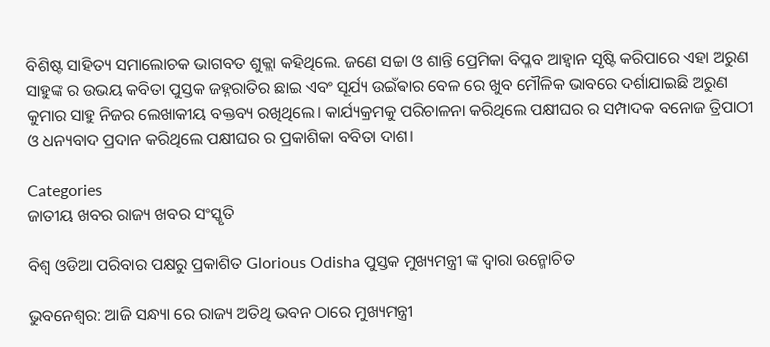ବିଶିଷ୍ଟ ସାହିତ୍ୟ ସମାଲୋଚକ ଭାଗବତ ଶୁକ୍ଲା କହିଥିଲେ. ଜଣେ ସଚ୍ଚା ଓ ଶାନ୍ତି ପ୍ରେମିକା ବିପ୍ଳବ ଆହ୍ୱାନ ସୃଷ୍ଟି କରିପାରେ ଏହା ଅରୁଣ ସାହୁଙ୍କ ର ଉଭୟ କବିତା ପୁସ୍ତକ ଜହ୍ନରାତିର ଛାଇ ଏବଂ ସୂର୍ଯ୍ୟ ଉଇଁଵାର ବେଳ ରେ ଖୁବ ମୌଳିକ ଭାବରେ ଦର୍ଶାଯାଇଛି ଅରୁଣ କୁମାର ସାହୁ ନିଜର ଲେଖାକୀୟ ବକ୍ତବ୍ୟ ରଖିଥିଲେ। କାର୍ଯ୍ୟକ୍ରମକୁ ପରିଚାଳନା କରିଥିଲେ ପକ୍ଷୀଘର ର ସମ୍ପାଦକ ବନୋଜ ତ୍ରିପାଠୀ ଓ ଧନ୍ୟବାଦ ପ୍ରଦାନ କରିଥିଲେ ପକ୍ଷୀଘର ର ପ୍ରକାଶିକା ବବିତା ଦାଶ।

Categories
ଜାତୀୟ ଖବର ରାଜ୍ୟ ଖବର ସଂସ୍କୃତି

ବିଶ୍ବ ଓଡିଆ ପରିବାର ପକ୍ଷରୁ ପ୍ରକାଶିତ Glorious Odisha ପୁସ୍ତକ ମୁଖ୍ୟମନ୍ତ୍ରୀ ଙ୍କ ଦ୍ଵାରା ଉନ୍ମୋଚିତ

ଭୁବନେଶ୍ୱର: ଆଜି ସନ୍ଧ୍ୟା ରେ ରାଜ୍ୟ ଅତିଥି ଭବନ ଠାରେ ମୁଖ୍ୟମନ୍ତ୍ରୀ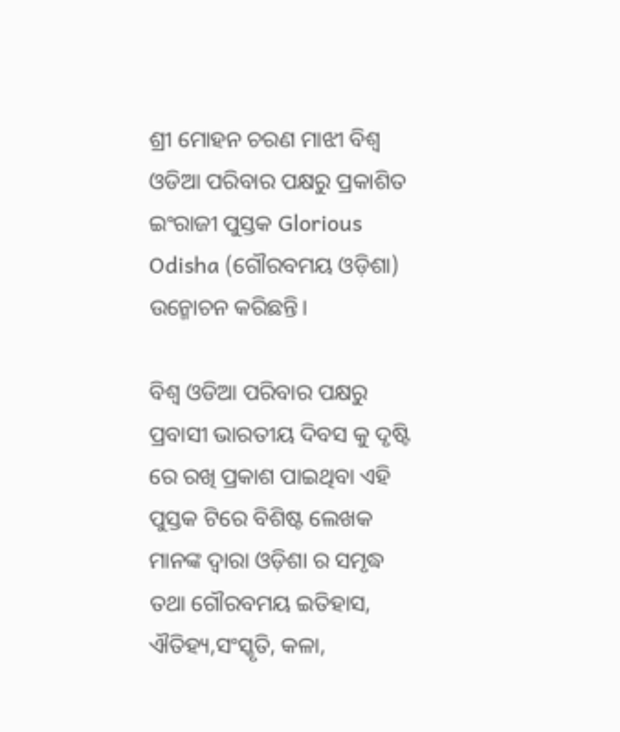ଶ୍ରୀ ମୋହନ ଚରଣ ମାଝୀ ବିଶ୍ବ ଓଡିଆ ପରିବାର ପକ୍ଷରୁ ପ୍ରକାଶିତ ଇଂରାଜୀ ପୁସ୍ତକ Glorious Odisha (ଗୌରବମୟ ଓଡ଼ିଶା) ଉନ୍ମୋଚନ କରିଛନ୍ତି।

ବିଶ୍ବ ଓଡିଆ ପରିବାର ପକ୍ଷରୁ ପ୍ରବାସୀ ଭାରତୀୟ ଦିବସ କୁ ଦୃଷ୍ଟି ରେ ରଖି ପ୍ରକାଶ ପାଇଥିବା ଏହି ପୁସ୍ତକ ଟିରେ ବିଶିଷ୍ଟ ଲେଖକ ମାନଙ୍କ ଦ୍ଵାରା ଓଡ଼ିଶା ର ସମୃଦ୍ଧ ତଥା ଗୌରବମୟ ଇତିହାସ, ଐତିହ୍ୟ,ସଂସ୍କୃତି, କଳା,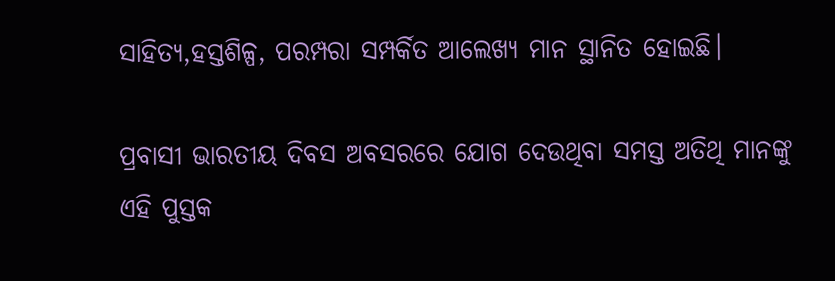ସାହିତ୍ୟ,ହସ୍ତଶିଳ୍ପ, ପରମ୍ପରା ସମ୍ପର୍କିତ ଆଲେଖ୍ୟ ମାନ ସ୍ଥାନିତ ହୋଇଛି।

ପ୍ରବାସୀ ଭାରତୀୟ ଦିବସ ଅବସରରେ ଯୋଗ ଦେଉଥିବା ସମସ୍ତ ଅତିଥି ମାନଙ୍କୁ ଏହି ପୁସ୍ତକ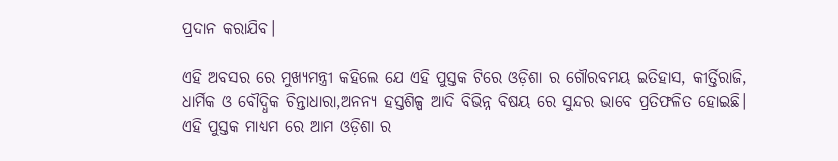ପ୍ରଦାନ କରାଯିବ।

ଏହି ଅବସର ରେ ମୁଖ୍ୟମନ୍ତ୍ରୀ କହିଲେ ଯେ ଏହି ପୁସ୍ତକ ଟିରେ ଓଡ଼ିଶା ର ଗୌରବମୟ ଇତିହାସ, କୀର୍ତ୍ତିରାଜି, ଧାର୍ମିକ ଓ ବୌଦ୍ଧିକ ଚିନ୍ତାଧାରା,ଅନନ୍ୟ ହସ୍ତଶିଳ୍ପ ଆଦି ବିଭିନ୍ନ ବିଷୟ ରେ ସୁନ୍ଦର ଭାବେ ପ୍ରତିଫଳିତ ହୋଇଛି। ଏହି ପୁସ୍ତକ ମାଧ୍ୟମ ରେ ଆମ ଓଡ଼ିଶା ର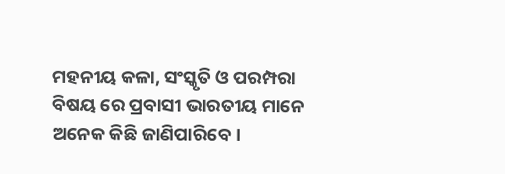ମହନୀୟ କଳା, ସଂସ୍କୃତି ଓ ପରମ୍ପରା ବିଷୟ ରେ ପ୍ରବାସୀ ଭାରତୀୟ ମାନେ ଅନେକ କିଛି ଜାଣିପାରିବେ।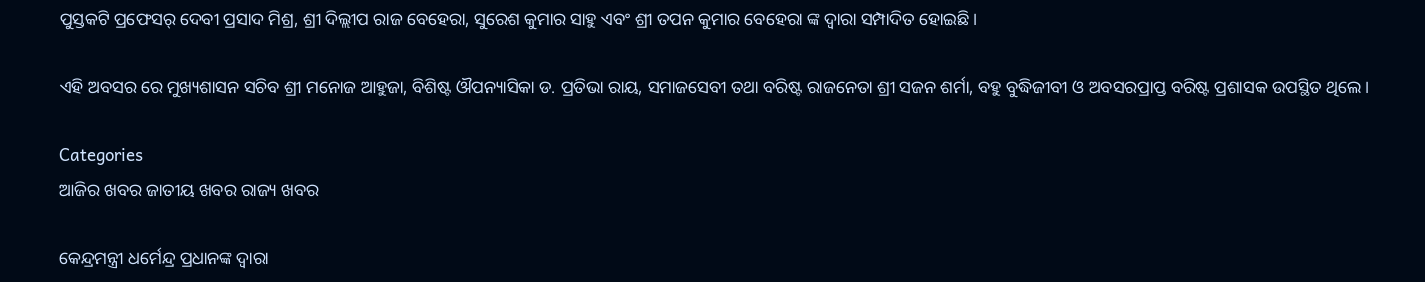ପୁସ୍ତକଟି ପ୍ରଫେସର୍ ଦେବୀ ପ୍ରସାଦ ମିଶ୍ର, ଶ୍ରୀ ଦିଲ୍ଲୀପ ରାଜ ବେହେରା, ସୁରେଶ କୁମାର ସାହୁ ଏବଂ ଶ୍ରୀ ତପନ କୁମାର ବେହେରା ଙ୍କ ଦ୍ଵାରା ସମ୍ପାଦିତ ହୋଇଛି।

ଏହି ଅବସର ରେ ମୁଖ୍ୟଶାସନ ସଚିବ ଶ୍ରୀ ମନୋଜ ଆହୁଜା, ବିଶିଷ୍ଟ ଔପନ୍ୟାସିକା ଡ. ପ୍ରତିଭା ରାୟ, ସମାଜସେବୀ ତଥା ବରିଷ୍ଟ ରାଜନେତା ଶ୍ରୀ ସଜନ ଶର୍ମା, ବହୁ ବୁଦ୍ଧିଜୀବୀ ଓ ଅବସରପ୍ରାପ୍ତ ବରିଷ୍ଟ ପ୍ରଶାସକ ଉପସ୍ଥିତ ଥିଲେ।

Categories
ଆଜିର ଖବର ଜାତୀୟ ଖବର ରାଜ୍ୟ ଖବର

କେନ୍ଦ୍ରମନ୍ତ୍ରୀ ଧର୍ମେନ୍ଦ୍ର ପ୍ରଧାନଙ୍କ ଦ୍ୱାରା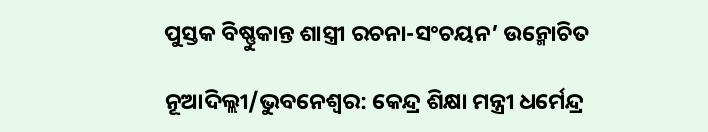ପୁସ୍ତକ ବିଷ୍ଣୁକାନ୍ତ ଶାସ୍ତ୍ରୀ ରଚନା-ସଂଚୟନ’ ଉନ୍ମୋଚିତ

ନୂଆଦିଲ୍ଲୀ/ଭୁବନେଶ୍ୱର: କେନ୍ଦ୍ର ଶିକ୍ଷା ମନ୍ତ୍ରୀ ଧର୍ମେନ୍ଦ୍ର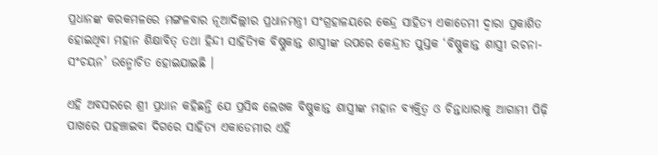ପ୍ରଧାନଙ୍କ କରକମଳରେ ମଙ୍ଗଳବାର ନୂଆଦିଲ୍ଲୀର ପ୍ରଧାନମନ୍ତ୍ରୀ ସଂଗ୍ରହାଳୟରେ କେନ୍ଦ୍ର ସାହିତ୍ୟ ଏକାଡେମୀ ଦ୍ୱାରା ପ୍ରକାଶିତ ହୋଇଥିବା ମହାନ ଶିକ୍ଷାବିତ୍ ତଥା ହିନ୍ଦୀ ସାହିତ୍ୟିକ ବିଷ୍ଣୁକାନ୍ତ ଶାସ୍ତ୍ରୀଙ୍କ ଉପରେ କେନ୍ଦ୍ରୀତ ପୁସ୍ତକ ‘ବିଷ୍ଣୁକାନ୍ତ ଶାସ୍ତ୍ରୀ ରଚନା-ସଂଚୟନ’ ଉନ୍ମୋଚିତ ହୋଇଯାଇଛି ।

ଏହି ଅବସରରେ ଶ୍ରୀ ପ୍ରଧାନ କହିଛନ୍ତି ଯେ ପ୍ରସିଦ୍ଧ ଲେଖକ ବିଷ୍ଣୁକାନ୍ତ ଶାସ୍ତ୍ରୀଙ୍କ ମହାନ ବ୍ୟକ୍ତିତ୍ୱ ଓ ଚିନ୍ତାଧାରାକୁ ଆଗାମୀ ପିଢ଼ି ପାଖରେ ପହଞ୍ଚାଇବା ଦିଗରେ ସାହିତ୍ୟ ଏକାଡେମୀର ଏହି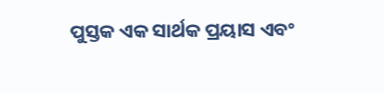ପୁସ୍ତକ ଏକ ସାର୍ଥକ ପ୍ରୟାସ ଏବଂ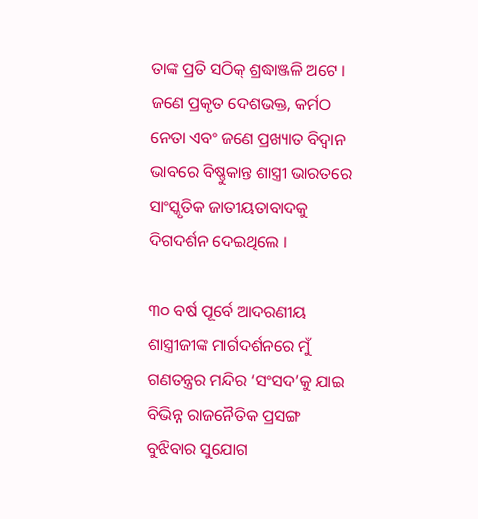ତାଙ୍କ ପ୍ରତି ସଠିକ୍ ଶ୍ରଦ୍ଧାଞ୍ଜଳି ଅଟେ । ଜଣେ ପ୍ରକୃତ ଦେଶଭକ୍ତ, କର୍ମଠ ନେତା ଏବଂ ଜଣେ ପ୍ରଖ୍ୟାତ ବିଦ୍ୱାନ ଭାବରେ ବିଷ୍ଣୁକାନ୍ତ ଶାସ୍ତ୍ରୀ ଭାରତରେ ସାଂସ୍କୃତିକ ଜାତୀୟତାବାଦକୁ ଦିଗଦର୍ଶନ ଦେଇଥିଲେ ।

୩୦ ବର୍ଷ ପୂର୍ବେ ଆଦରଣୀୟ ଶାସ୍ତ୍ରୀଜୀଙ୍କ ମାର୍ଗଦର୍ଶନରେ ମୁଁ ଗଣତନ୍ତ୍ରର ମନ୍ଦିର ‘ସଂସଦ’କୁ ଯାଇ ବିଭିନ୍ନ ରାଜନୈତିକ ପ୍ରସଙ୍ଗ ବୁଝିବାର ସୁଯୋଗ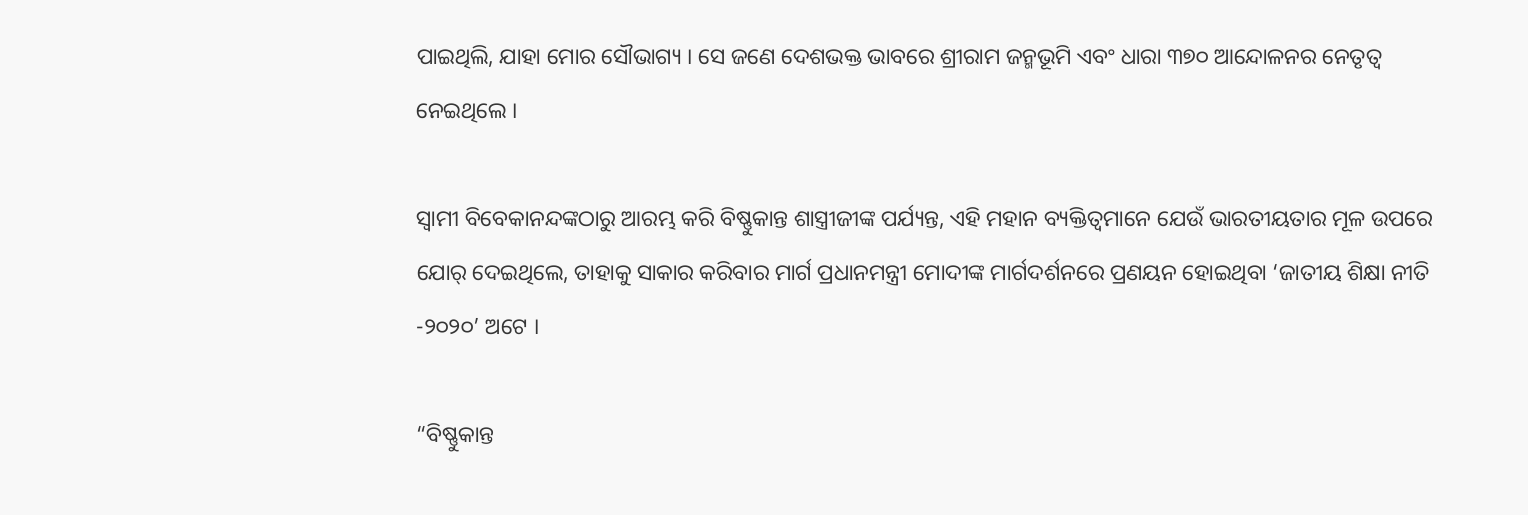ପାଇଥିଲି, ଯାହା ମୋର ସୌଭାଗ୍ୟ । ସେ ଜଣେ ଦେଶଭକ୍ତ ଭାବରେ ଶ୍ରୀରାମ ଜନ୍ମଭୂମି ଏବଂ ଧାରା ୩୭୦ ଆନ୍ଦୋଳନର ନେତୃତ୍ୱ ନେଇଥିଲେ ।

ସ୍ୱାମୀ ବିବେକାନନ୍ଦଙ୍କଠାରୁ ଆରମ୍ଭ କରି ବିଷ୍ଣୁକାନ୍ତ ଶାସ୍ତ୍ରୀଜୀଙ୍କ ପର୍ଯ୍ୟନ୍ତ, ଏହି ମହାନ ବ୍ୟକ୍ତିତ୍ୱମାନେ ଯେଉଁ ଭାରତୀୟତାର ମୂଳ ଉପରେ ଯୋର୍ ଦେଇଥିଲେ, ତାହାକୁ ସାକାର କରିବାର ମାର୍ଗ ପ୍ରଧାନମନ୍ତ୍ରୀ ମୋଦୀଙ୍କ ମାର୍ଗଦର୍ଶନରେ ପ୍ରଣୟନ ହୋଇଥିବା ‘ଜାତୀୟ ଶିକ୍ଷା ନୀତି -୨୦୨୦’ ଅଟେ ।

“ବିଷ୍ଣୁକାନ୍ତ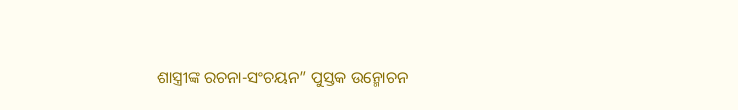ଶାସ୍ତ୍ରୀଙ୍କ ରଚନା-ସଂଚୟନ” ପୁସ୍ତକ ଉନ୍ମୋଚନ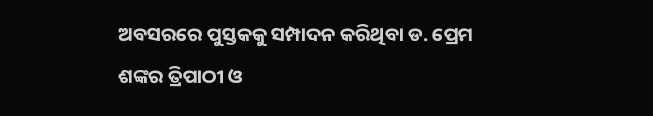ଅବସରରେ ପୁସ୍ତକକୁ ସମ୍ପାଦନ କରିଥିବା ଡ. ପ୍ରେମ ଶଙ୍କର ତ୍ରିପାଠୀ ଓ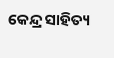କେନ୍ଦ୍ର ସାହିତ୍ୟ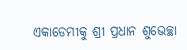ଏକାଡେମୀକୁ ଶ୍ରୀ ପ୍ରଧାନ ଶୁଭେଚ୍ଛା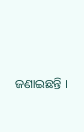ଜଣାଇଛନ୍ତି ।